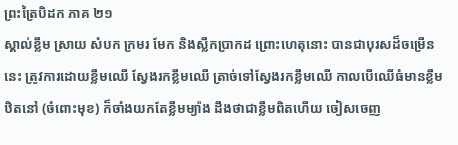ព្រះត្រៃបិដក ភាគ ២១
ស្គាល់ខ្លឹម ស្រាយ សំបក ក្រមរ មែក និងស្លឹកប្រាកដ ព្រោះហេតុនោះ បានជាបុរសដ៏ចម្រើននេះ ត្រូវការដោយខ្លឹមឈើ ស្វែងរកខ្លឹមឈើ ត្រាច់ទៅស្វែងរកខ្លឹមឈើ កាលបើឈើធំមានខ្លឹមឋិតនៅ (ចំពោះមុខ) ក៏ចាំងយកតែខ្លឹមម្យ៉ាង ដឹងថាជាខ្លឹមពិតហើយ ចៀសចេញ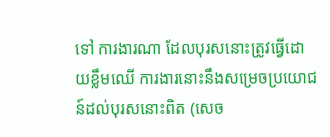ទៅ ការងារណា ដែលបុរសនោះត្រូវធ្វើដោយខ្លឹមឈើ ការងារនោះនឹងសម្រេចប្រយោជន៍ដល់បុរសនោះពិត (សេច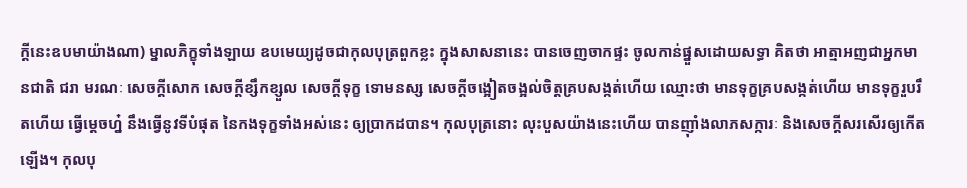ក្តីនេះឧបមាយ៉ាងណា) ម្នាលភិក្ខុទាំងឡាយ ឧបមេយ្យដូចជាកុលបុត្រពួកខ្លះ ក្នុងសាសនានេះ បានចេញចាកផ្ទះ ចូលកាន់ផ្នួសដោយសទ្ធា គិតថា អាត្មាអញជាអ្នកមានជាតិ ជរា មរណៈ សេចក្តីសោក សេចក្តីខ្សឹកខ្សួល សេចក្តីទុក្ខ ទោមនស្ស សេចក្តីចង្អៀតចង្អល់ចិត្តគ្របសង្កត់ហើយ ឈ្មោះថា មានទុក្ខគ្របសង្កត់ហើយ មានទុក្ខរួបរឹតហើយ ធ្វើម្តេចហ្ន៎ នឹងធ្វើនូវទីបំផុត នៃកងទុក្ខទាំងអស់នេះ ឲ្យប្រាកដបាន។ កុលបុត្រនោះ លុះបួសយ៉ាងនេះហើយ បានញ៉ាំងលាភសក្ការៈ និងសេចក្តីសរសើរឲ្យកើតឡើង។ កុលបុ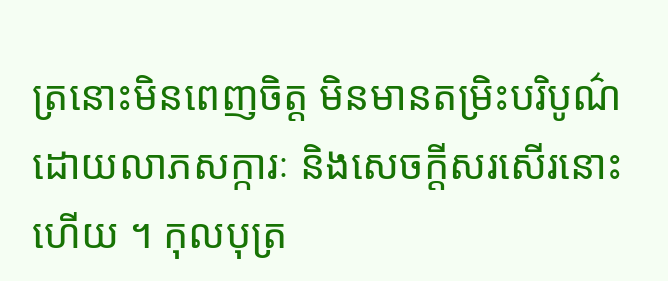ត្រនោះមិនពេញចិត្ត មិនមានតម្រិះបរិបូណ៌ ដោយលាភសក្ការៈ និងសេចក្តីសរសើរនោះហើយ ។ កុលបុត្រ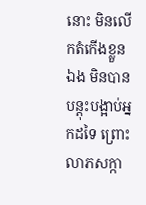នោះ មិនលើកតំកើងខ្លួនឯង មិនបានបន្តុះបង្អាប់អ្នកដទៃ ព្រោះលាភសក្កា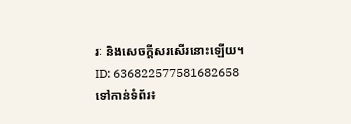រៈ និងសេចក្តីសរសើរនោះឡើយ។
ID: 636822577581682658
ទៅកាន់ទំព័រ៖